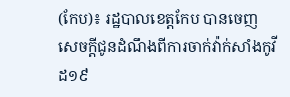(កែប)៖ រដ្ឋបាលខេត្តកែប បានចេញសេចក្ដីជូនដំណឹងពីការចាក់វ៉ាក់សាំងកូវីដ១៩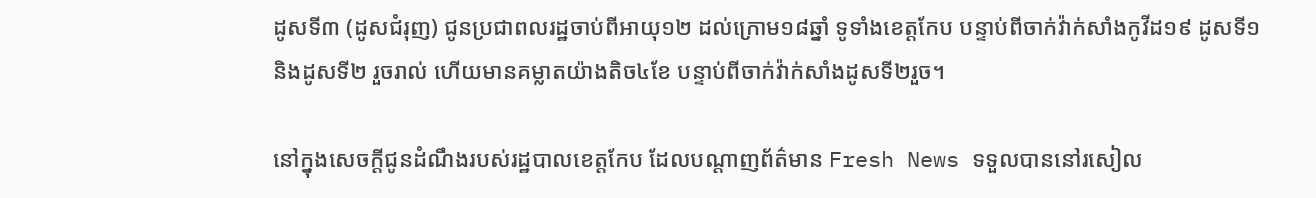ដូសទី៣ (ដូសជំរុញ) ជូនប្រជាពលរដ្ឋចាប់ពីអាយុ១២ ដល់ក្រោម១៨ឆ្នាំ ទូទាំងខេត្តកែប បន្ទាប់ពីចាក់វ៉ាក់សាំងកូវីដ១៩ ដូសទី១ និងដូសទី២ រួចរាល់ ហើយមានគម្លាតយ៉ាងតិច៤ខែ បន្ទាប់ពីចាក់វ៉ាក់សាំងដូសទី២រួច។

នៅក្នុងសេចក្តីជូនដំណឹងរបស់រដ្ឋបាលខេត្តកែប ដែលបណ្តាញព័ត៌មាន Fresh News ទទួលបាននៅរសៀល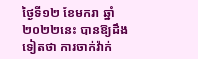ថ្ងៃទី១២ ខែមករា ឆ្នាំ២០២២នេះ បានឱ្យដឹងទៀតថា ការចាក់វ៉ាក់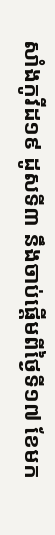សាំងកូវីដ១៩ ដូសទី៣ នឹងចាប់ផ្តើមពីថ្ងៃទី១៧ ខែមក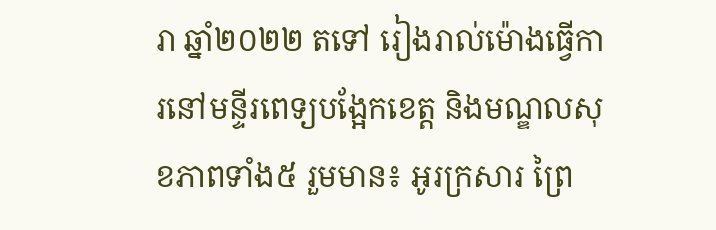រា ឆ្នាំ២០២២ តទៅ រៀងរាល់ម៉ោងធ្វើការនៅមន្ទីរពេទ្យបង្អែកខេត្ត និងមណ្ឌលសុខភាពទាំង៥ រួមមាន៖ អូរក្រសារ ព្រៃ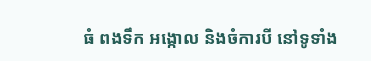ធំ ពងទឹក អង្កោល និងចំការបី នៅទូទាំង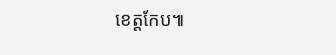ខេត្តកែប៕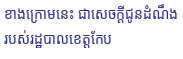ខាងក្រោមនេះ ជាសេចក្ដីជូនដំណឹង របស់រដ្ឋបាលខេត្តកែប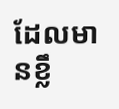ដែលមានខ្លឹ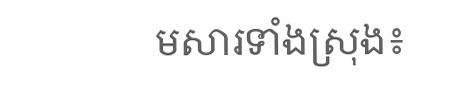មសារទាំងស្រុង៖